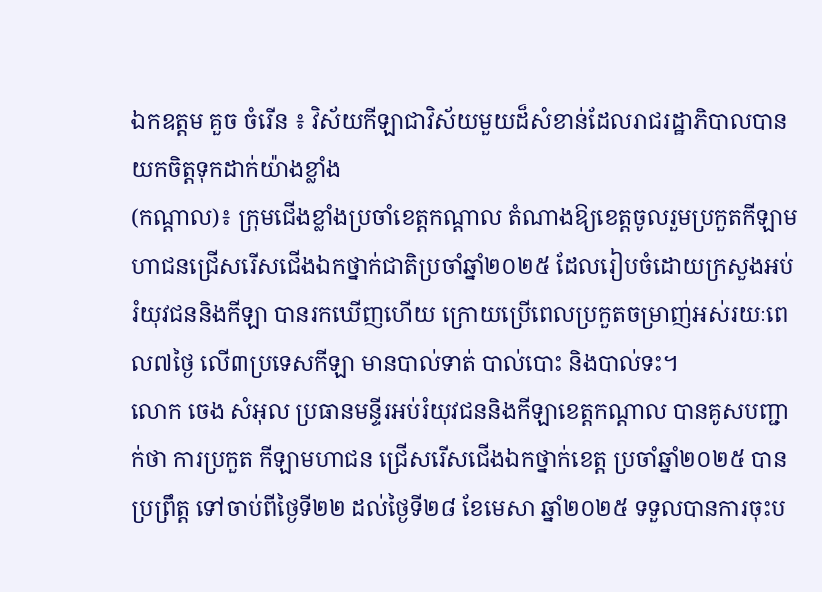ឯកឧត្តម គួច ចំរើន ៖ វិស័យកីឡាជាវិស័យមួយដ៏សំខាន់ដែលរាជរដ្ឋាភិបាលបានយកចិត្តទុកដាក់យ៉ាងខ្លាំង
(កណ្តាល)៖ ក្រុមជើងខ្លាំងប្រចាំខេត្តកណ្តាល តំណាងឱ្យខេត្តចូលរួមប្រកួតកីឡាមហាជនជ្រើសរើសជើងឯកថ្នាក់ជាតិប្រចាំឆ្នាំ២០២៥ ដែលរៀបចំដោយក្រសួងអប់រំយុវជននិងកីឡា បានរកឃើញហើយ ក្រោយប្រើពេលប្រកួតចម្រាញ់អស់រយៈពេល៧ថ្ងៃ លើ៣ប្រទេសកីឡា មានបាល់ទាត់ បាល់បោះ និងបាល់ទះ។
លោក ចេង សំអុល ប្រធានមន្ទីរអប់រំយុវជននិងកីឡាខេត្តកណ្តាល បានគូសបញ្ជាក់ថា ការប្រកួត កីឡាមហាជន ជ្រើសរើសជើងឯកថ្នាក់ខេត្ត ប្រចាំឆ្នាំ២០២៥ បានប្រព្រឹត្ត ទៅចាប់ពីថ្ងៃទី២២ ដល់ថ្ងៃទី២៨ ខែមេសា ឆ្នាំ២០២៥ ទទួលបានការចុះប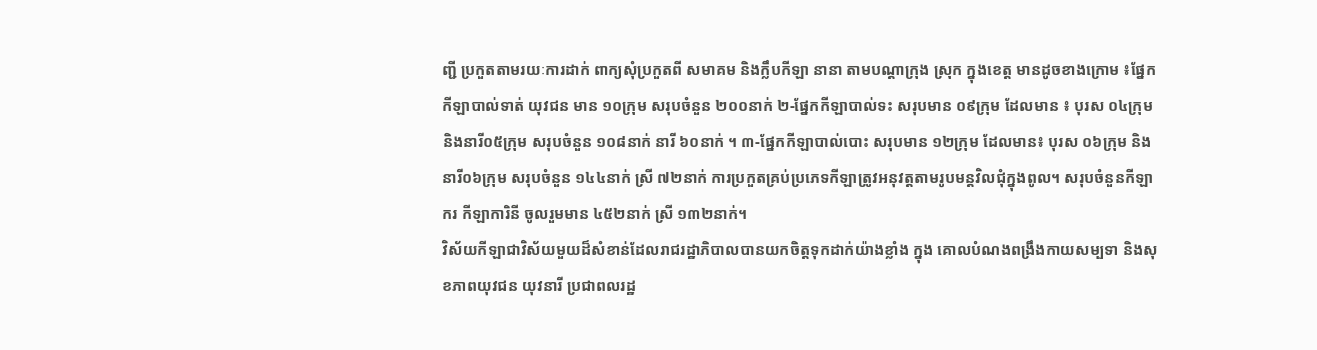ញ្ជី ប្រកួតតាមរយៈការដាក់ ពាក្យសុំប្រកួតពី សមាគម និងក្លឹបកីឡា នានា តាមបណ្តាក្រុង ស្រុក ក្នុងខេត្ត មានដូចខាងក្រោម ៖ផ្នែកកីឡាបាល់ទាត់ យុវជន មាន ១០ក្រុម សរុបចំនួន ២០០នាក់ ២-ផ្នែកកីឡាបាល់ទះ សរុបមាន ០៩ក្រុម ដែលមាន ៖ បុរស ០៤ក្រុម និងនារី០៥ក្រុម សរុបចំនួន ១០៨នាក់ នារី ៦០នាក់ ។ ៣-ផ្នែកកីឡាបាល់បោះ សរុបមាន ១២ក្រុម ដែលមាន៖ បុរស ០៦ក្រុម និងនារី០៦ក្រុម សរុបចំនួន ១៤៤នាក់ ស្រី ៧២នាក់ ការប្រកួតគ្រប់ប្រភេទកីឡាត្រូវអនុវត្តតាមរូបមន្តវិលជុំក្នុងពូល។ សរុបចំនួនកីឡាករ កីឡាការិនី ចូលរួមមាន ៤៥២នាក់ ស្រី ១៣២នាក់។
វិស័យកីឡាជាវិស័យមួយដ៏សំខាន់ដែលរាជរដ្ឋាភិបាលបានយកចិត្តទុកដាក់យ៉ាងខ្លាំង ក្នុង គោលបំណងពង្រឹងកាយសម្បទា និងសុខភាពយុវជន យុវនារី ប្រជាពលរដ្ឋ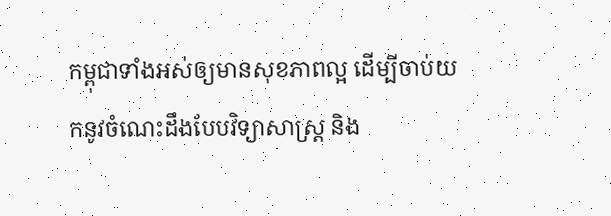កម្ពុជាទាំងអស់ឲ្យមានសុខភាពល្អ ដើម្បីចាប់យកនូវចំណេះដឹងបែបវិទ្យាសាស្ត្រ និង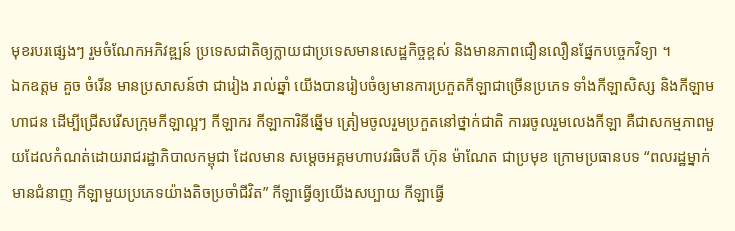មុខរបរផ្សេងៗ រួមចំណែកអភិវឌ្ឍន៍ ប្រទេសជាតិឲ្យក្លាយជាប្រទេសមានសេដ្ឋកិច្ចខ្ពស់ និងមានភាពជឿនលឿនផ្នែកបច្ចេកវិទ្យា ។
ឯកឧត្តម គួច ចំរើន មានប្រសាសន៍ថា ជារៀង រាល់ឆ្នាំ យើងបានរៀបចំឲ្យមានការប្រកួតកីឡាជាច្រើនប្រភេទ ទាំងកីឡាសិស្ស និងកីឡាមហាជន ដើម្បីជ្រើសរើសក្រុមកីឡាល្អៗ កីឡាករ កីឡាការិនីឆ្នើម ត្រៀមចូលរួមប្រកួតនៅថ្នាក់ជាតិ ការរចូលរួមលេងកីឡា គឺជាសកម្មភាពមួយដែលកំណត់ដោយរាជរដ្ឋាភិបាលកម្ពុជា ដែលមាន សម្តេចអគ្គមហាបវរធិបតី ហ៊ុន ម៉ាណែត ជាប្រមុខ ក្រោមប្រធានបទ “ពលរដ្ឋម្នាក់ មានជំនាញ កីឡាមួយប្រភេទយ៉ាងតិចប្រចាំជីវិត” កីឡាធ្វើឲ្យយើងសប្បាយ កីឡាធ្វើ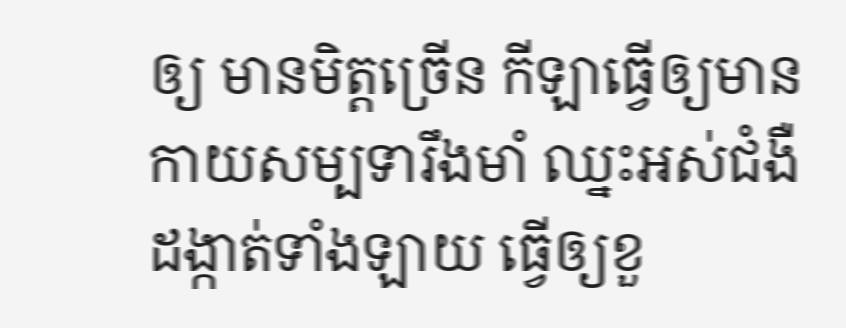ឲ្យ មានមិត្តច្រើន កីឡាធ្វើឲ្យមានកាយសម្បទារឹងមាំ ឈ្នះអស់ជំងឺ ដង្កាត់ទាំងឡាយ ធ្វើឲ្យខួ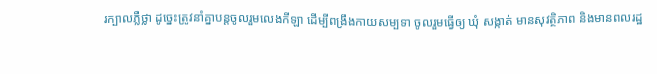រក្បាលភ្លឺថ្លា ដូច្នេះត្រូវនាំគ្នាបន្តចូលរួមលេងកីឡា ដើម្បីពង្រឹងកាយសម្បទា ចូលរួមធ្វើឲ្យ ឃុំ សង្កាត់ មានសុវត្ថិភាព និងមានពលរដ្ឋ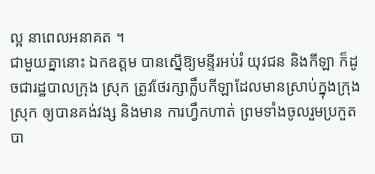ល្អ នាពេលអនាគត ។
ជាមួយគ្នានោះ ឯកឧត្តម បានស្នើឱ្យមន្ទីរអប់រំ យុវជន និងកីឡា ក៏ដូចជារដ្ឋបាលក្រុង ស្រុក ត្រូវថែរក្សាក្លឹបកីឡាដែលមានស្រាប់ក្នុងក្រុង ស្រុក ឲ្យបានគង់វង្ស និងមាន ការហ្វឹកហាត់ ព្រមទាំងចូលរួមប្រកួតបា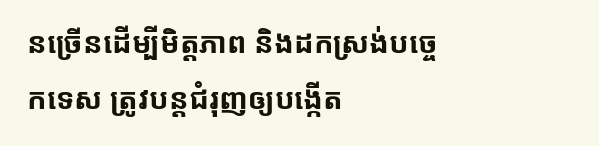នច្រើនដើម្បីមិត្តភាព និងដកស្រង់បច្ចេកទេស ត្រូវបន្តជំរុញឲ្យបង្កើត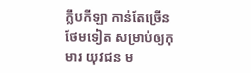ក្លឹបកីឡា កាន់តែច្រើនថែមទៀត សម្រាប់ឲ្យកុមារ យុវជន ម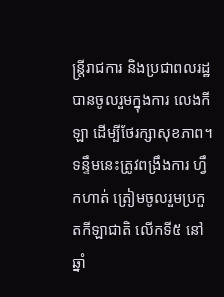ន្ត្រីរាជការ និងប្រជាពលរដ្ឋបានចូលរួមក្នុងការ លេងកីឡា ដើម្បីថែរក្សាសុខភាព។ ទន្ទឹមនេះត្រូវពង្រឹងការ ហ្វឹកហាត់ ត្រៀមចូលរួមប្រកួតកីឡាជាតិ លើកទី៥ នៅឆ្នាំ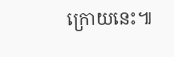ក្រោយនេះ៕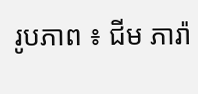រូបភាព ៖ ជីម ភារ៉ា